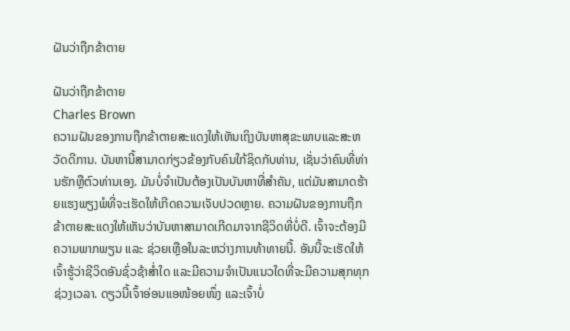ຝັນວ່າຖືກຂ້າຕາຍ

ຝັນວ່າຖືກຂ້າຕາຍ
Charles Brown
ຄວາມຝັນຂອງການຖືກຂ້າຕາຍສະແດງໃຫ້ເຫັນເຖິງບັນຫາສຸຂະພາບແລະສະຫວັດດີການ. ບັນຫານີ້ສາມາດກ່ຽວຂ້ອງກັບຄົນໃກ້ຊິດກັບທ່ານ, ເຊັ່ນວ່າຄົນທີ່ທ່ານຮັກຫຼືຕົວທ່ານເອງ. ມັນບໍ່ຈໍາເປັນຕ້ອງເປັນບັນຫາທີ່ສໍາຄັນ, ແຕ່ມັນສາມາດຮ້າຍແຮງພຽງພໍທີ່ຈະເຮັດໃຫ້ເກີດຄວາມເຈັບປວດຫຼາຍ. ຄວາມຝັນຂອງການຖືກຂ້າຕາຍສະແດງໃຫ້ເຫັນວ່າບັນຫາສາມາດເກີດມາຈາກຊີວິດທີ່ບໍ່ດີ. ເຈົ້າຈະຕ້ອງມີຄວາມພາກພຽນ ແລະ ຊ່ວຍເຫຼືອໃນລະຫວ່າງການທ້າທາຍນີ້. ອັນນີ້ຈະເຮັດໃຫ້ເຈົ້າຮູ້ວ່າຊີວິດອັນຊົ່ວຊ້າສໍ່າໃດ ແລະມີຄວາມຈຳເປັນແນວໃດທີ່ຈະມີຄວາມສຸກທຸກຊ່ວງເວລາ. ດຽວນີ້ເຈົ້າອ່ອນແອໜ້ອຍໜຶ່ງ ແລະເຈົ້າບໍ່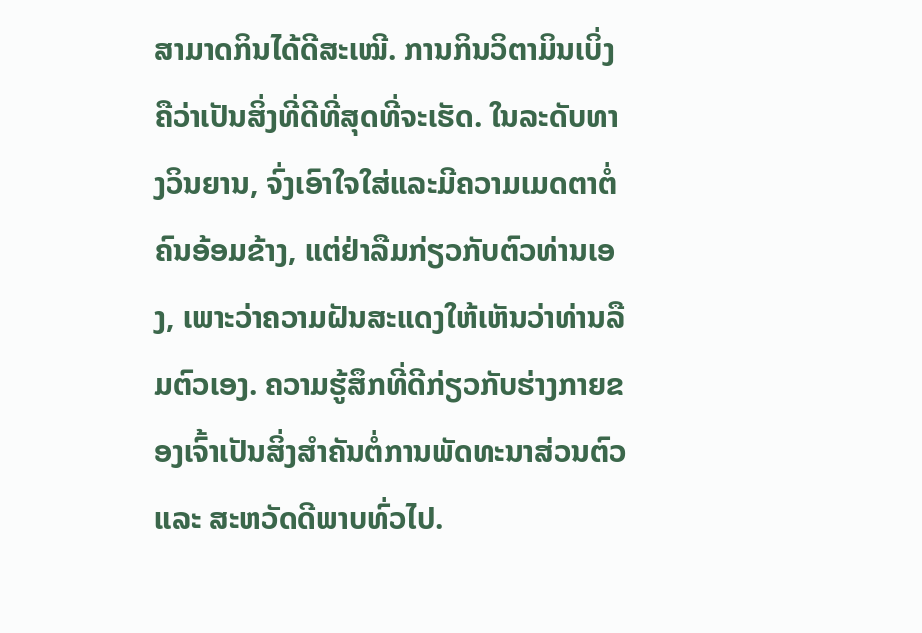ສາມາດກິນໄດ້ດີສະເໝີ. ການກິນວິຕາມິນເບິ່ງຄືວ່າເປັນສິ່ງທີ່ດີທີ່ສຸດທີ່ຈະເຮັດ. ໃນລະດັບທາງວິນຍານ, ຈົ່ງເອົາໃຈໃສ່ແລະມີຄວາມເມດຕາຕໍ່ຄົນອ້ອມຂ້າງ, ແຕ່ຢ່າລືມກ່ຽວກັບຕົວທ່ານເອງ, ເພາະວ່າຄວາມຝັນສະແດງໃຫ້ເຫັນວ່າທ່ານລືມຕົວເອງ. ຄວາມຮູ້ສຶກທີ່ດີກ່ຽວກັບຮ່າງກາຍຂອງເຈົ້າເປັນສິ່ງສຳຄັນຕໍ່ການພັດທະນາສ່ວນຕົວ ແລະ ສະຫວັດດີພາບທົ່ວໄປ.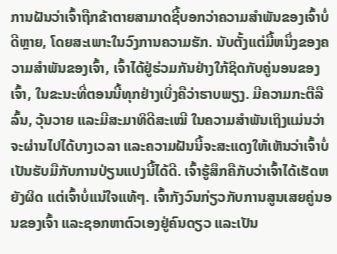ການຝັນວ່າເຈົ້າຖືກຂ້າຕາຍສາມາດຊີ້ບອກວ່າຄວາມສຳພັນຂອງເຈົ້າບໍ່ດີຫຼາຍ, ໂດຍສະເພາະໃນວົງການຄວາມຮັກ. ນັບຕັ້ງແຕ່ມື້ຫນຶ່ງຂອງຄວາມສໍາພັນຂອງເຈົ້າ, ເຈົ້າໄດ້ຢູ່ຮ່ວມກັນຢ່າງໃກ້ຊິດກັບຄູ່ນອນຂອງເຈົ້າ, ໃນຂະນະທີ່ຕອນນີ້ທຸກຢ່າງເບິ່ງຄືວ່າຮາບພຽງ. ມີຄວາມກະຕືລືລົ້ນ, ວຸ້ນວາຍ ແລະມີສະມາທິດີສະເໝີ ໃນຄວາມສຳພັນເຖິງແມ່ນວ່າຈະຜ່ານໄປໄດ້ບາງເວລາ ແລະຄວາມຝັນນີ້ຈະສະແດງໃຫ້ເຫັນວ່າເຈົ້າບໍ່ເປັນຮັບມືກັບການປ່ຽນແປງນີ້ໄດ້ດີ. ເຈົ້າຮູ້ສຶກຄືກັບວ່າເຈົ້າໄດ້ເຮັດຫຍັງຜິດ ແຕ່ເຈົ້າບໍ່ແນ່ໃຈແທ້ໆ. ເຈົ້າກັງວົນກ່ຽວກັບການສູນເສຍຄູ່ນອນຂອງເຈົ້າ ແລະຊອກຫາຕົວເອງຢູ່ຄົນດຽວ ແລະເປັນ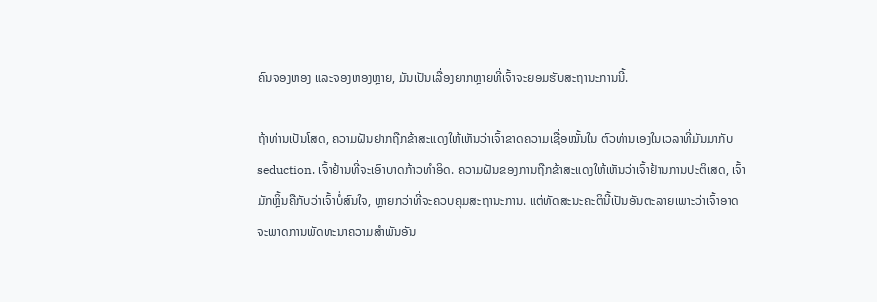ຄົນຈອງຫອງ ແລະຈອງຫອງຫຼາຍ, ມັນເປັນເລື່ອງຍາກຫຼາຍທີ່ເຈົ້າຈະຍອມຮັບສະຖານະການນີ້.

ຖ້າທ່ານເປັນໂສດ, ຄວາມຝັນຢາກຖືກຂ້າສະແດງໃຫ້ເຫັນວ່າເຈົ້າຂາດຄວາມເຊື່ອໝັ້ນໃນ ຕົວທ່ານເອງໃນເວລາທີ່ມັນມາກັບ seduction. ເຈົ້າຢ້ານທີ່ຈະເອົາບາດກ້າວທໍາອິດ. ຄວາມຝັນຂອງການຖືກຂ້າສະແດງໃຫ້ເຫັນວ່າເຈົ້າຢ້ານການປະຕິເສດ, ເຈົ້າມັກຫຼິ້ນຄືກັບວ່າເຈົ້າບໍ່ສົນໃຈ, ຫຼາຍກວ່າທີ່ຈະຄວບຄຸມສະຖານະການ. ແຕ່ທັດສະນະຄະຕິນີ້ເປັນອັນຕະລາຍເພາະວ່າເຈົ້າອາດຈະພາດການພັດທະນາຄວາມສໍາພັນອັນ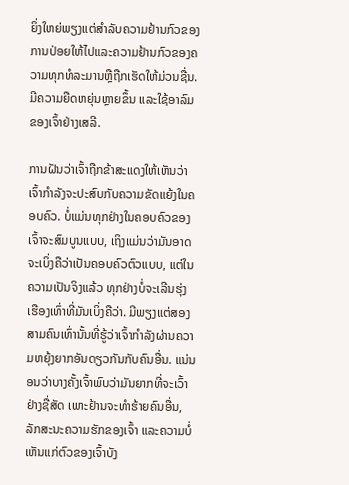ຍິ່ງໃຫຍ່ພຽງແຕ່ສໍາລັບຄວາມຢ້ານກົວຂອງການປ່ອຍໃຫ້ໄປແລະຄວາມຢ້ານກົວຂອງຄວາມທຸກທໍລະມານຫຼືຖືກເຮັດໃຫ້ມ່ວນຊື່ນ. ມີຄວາມຍືດຫຍຸ່ນຫຼາຍຂຶ້ນ ແລະໃຊ້ອາລົມຂອງເຈົ້າຢ່າງເສລີ.

ການຝັນວ່າເຈົ້າຖືກຂ້າສະແດງໃຫ້ເຫັນວ່າ ເຈົ້າກຳລັງຈະປະສົບກັບຄວາມຂັດແຍ້ງໃນຄອບຄົວ. ບໍ່ແມ່ນທຸກຢ່າງໃນຄອບຄົວຂອງເຈົ້າຈະສົມບູນແບບ, ເຖິງແມ່ນວ່າມັນອາດຈະເບິ່ງຄືວ່າເປັນຄອບຄົວຕົວແບບ, ແຕ່ໃນຄວາມເປັນຈິງແລ້ວ ທຸກຢ່າງບໍ່ຈະເລີນຮຸ່ງເຮືອງເທົ່າທີ່ມັນເບິ່ງຄືວ່າ. ມີພຽງແຕ່ສອງສາມຄົນເທົ່ານັ້ນທີ່ຮູ້ວ່າເຈົ້າກໍາລັງຜ່ານຄວາມຫຍຸ້ງຍາກອັນດຽວກັນກັບຄົນອື່ນ. ແນ່ນອນວ່າບາງຄັ້ງເຈົ້າພົບວ່າມັນຍາກທີ່ຈະເວົ້າຢ່າງຊື່ສັດ ເພາະຢ້ານຈະທໍາຮ້າຍຄົນອື່ນ, ລັກສະນະຄວາມຮັກຂອງເຈົ້າ ແລະຄວາມບໍ່ເຫັນແກ່ຕົວຂອງເຈົ້າບັງ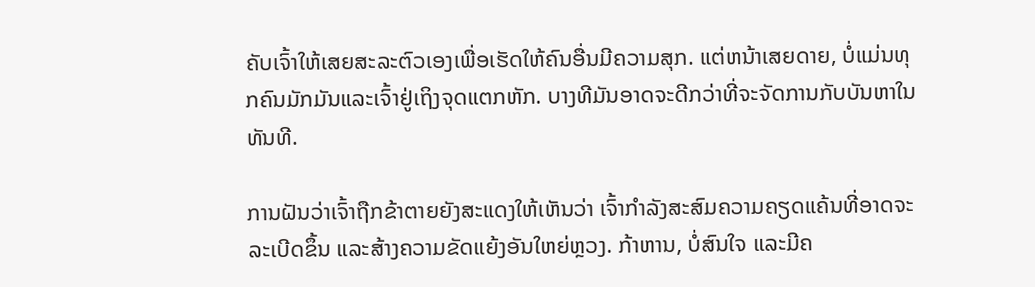ຄັບເຈົ້າໃຫ້ເສຍສະລະຕົວເອງເພື່ອເຮັດໃຫ້ຄົນອື່ນມີຄວາມສຸກ. ແຕ່ຫນ້າເສຍດາຍ, ບໍ່ແມ່ນທຸກຄົນມັກມັນແລະເຈົ້າຢູ່ເຖິງຈຸດແຕກຫັກ. ບາງທີມັນອາດຈະດີກວ່າທີ່ຈະຈັດການກັບບັນຫາໃນທັນທີ.

ການຝັນວ່າເຈົ້າຖືກຂ້າຕາຍຍັງສະແດງໃຫ້ເຫັນວ່າ ເຈົ້າກໍາລັງສະສົມຄວາມຄຽດແຄ້ນທີ່ອາດຈະລະເບີດຂຶ້ນ ແລະສ້າງຄວາມຂັດແຍ້ງອັນໃຫຍ່ຫຼວງ. ກ້າຫານ, ບໍ່ສົນໃຈ ແລະມີຄ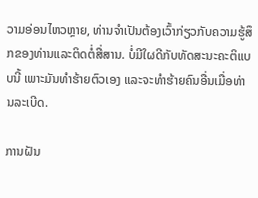ວາມອ່ອນໄຫວຫຼາຍ, ທ່ານຈໍາເປັນຕ້ອງເວົ້າກ່ຽວກັບຄວາມຮູ້ສຶກຂອງທ່ານແລະຕິດຕໍ່ສື່ສານ. ບໍ່ມີໃຜດີກັບທັດສະນະຄະຕິແບບນີ້ ເພາະມັນທຳຮ້າຍຕົວເອງ ແລະຈະທຳຮ້າຍຄົນອື່ນເມື່ອທ່ານລະເບີດ.

ການຝັນ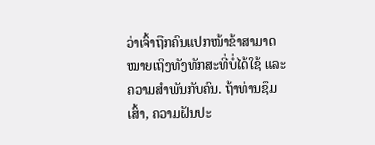ວ່າເຈົ້າຖືກຄົນແປກໜ້າຂ້າສາມາດໝາຍເຖິງທັງທັກສະທີ່ບໍ່ໄດ້ໃຊ້ ແລະຄວາມສໍາພັນກັບຄົນ. ຖ້າທ່ານຊຶມເສົ້າ, ຄວາມຝັນປະ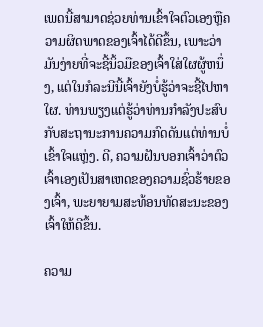ເພດນີ້ສາມາດຊ່ວຍທ່ານເຂົ້າໃຈຕົວເອງຫຼືຄວາມຜິດພາດຂອງເຈົ້າໄດ້ດີຂຶ້ນ, ເພາະວ່າມັນງ່າຍທີ່ຈະຊີ້ນິ້ວມືຂອງເຈົ້າໃສ່ໃຜຜູ້ຫນຶ່ງ, ແຕ່ໃນກໍລະນີນີ້ເຈົ້າຍັງບໍ່ຮູ້ວ່າຈະຊີ້ໄປຫາໃຜ. ທ່ານພຽງແຕ່ຮູ້ວ່າທ່ານກໍາລັງປະສົບກັບສະຖານະການຄວາມກົດດັນແຕ່ທ່ານບໍ່ເຂົ້າໃຈແຫຼ່ງ. ດີ, ຄວາມຝັນບອກເຈົ້າວ່າຕົວເຈົ້າເອງເປັນສາເຫດຂອງຄວາມຊົ່ວຮ້າຍຂອງເຈົ້າ, ພະຍາຍາມສະທ້ອນທັດສະນະຂອງເຈົ້າໃຫ້ດີຂຶ້ນ.

ຄວາມ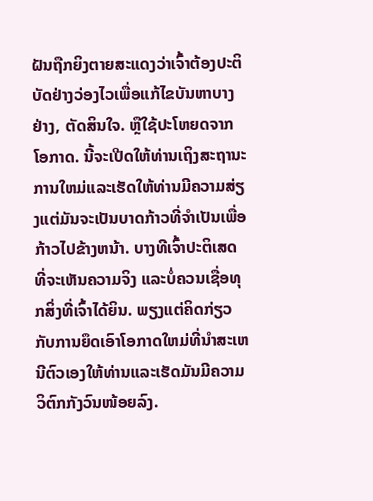ຝັນຖືກຍິງຕາຍສະແດງວ່າເຈົ້າຕ້ອງປະຕິບັດຢ່າງວ່ອງໄວເພື່ອແກ້ໄຂບັນຫາບາງຢ່າງ, ຕັດສິນໃຈ. ຫຼືໃຊ້ປະໂຫຍດຈາກໂອກາດ. ນີ້ຈະເປີດໃຫ້ທ່ານເຖິງສະຖານະການໃຫມ່ແລະເຮັດໃຫ້ທ່ານມີຄວາມສ່ຽງແຕ່ມັນຈະເປັນບາດກ້າວທີ່ຈໍາເປັນເພື່ອກ້າວໄປຂ້າງຫນ້າ. ບາງທີເຈົ້າປະຕິເສດທີ່ຈະເຫັນຄວາມຈິງ ແລະບໍ່ຄວນເຊື່ອທຸກສິ່ງທີ່ເຈົ້າໄດ້ຍິນ. ພຽງແຕ່ຄິດກ່ຽວກັບການຍຶດເອົາໂອກາດໃຫມ່ທີ່ນໍາສະເຫນີຕົວເອງໃຫ້ທ່ານແລະເຮັດມັນມີຄວາມວິຕົກກັງວົນໜ້ອຍລົງ.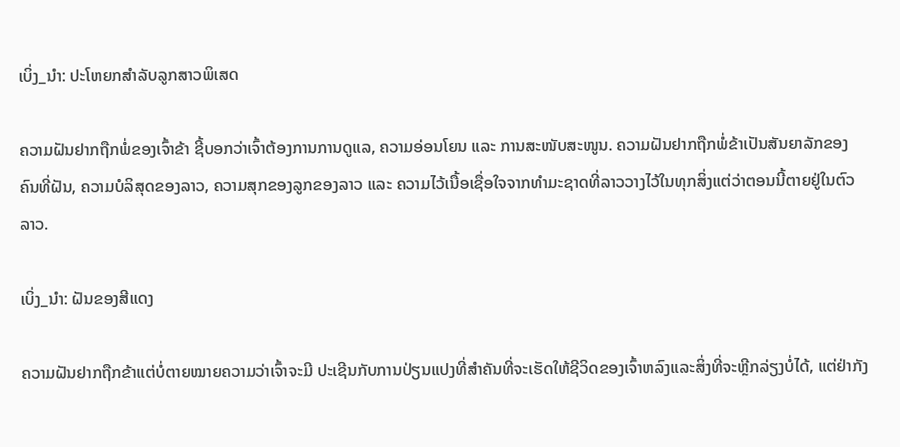ເບິ່ງ_ນຳ: ປະໂຫຍກສໍາລັບລູກສາວພິເສດ

ຄວາມຝັນຢາກຖືກພໍ່ຂອງເຈົ້າຂ້າ ຊີ້ບອກວ່າເຈົ້າຕ້ອງການການດູແລ, ຄວາມອ່ອນໂຍນ ແລະ ການສະໜັບສະໜູນ. ຄວາມຝັນຢາກຖືກພໍ່ຂ້າເປັນສັນຍາລັກຂອງຄົນທີ່ຝັນ, ຄວາມບໍລິສຸດຂອງລາວ, ຄວາມສຸກຂອງລູກຂອງລາວ ແລະ ຄວາມໄວ້ເນື້ອເຊື່ອໃຈຈາກທໍາມະຊາດທີ່ລາວວາງໄວ້ໃນທຸກສິ່ງແຕ່ວ່າຕອນນີ້ຕາຍຢູ່ໃນຕົວລາວ.

ເບິ່ງ_ນຳ: ຝັນຂອງສີແດງ

ຄວາມຝັນຢາກຖືກຂ້າແຕ່ບໍ່ຕາຍໝາຍຄວາມວ່າເຈົ້າຈະມີ ປະເຊີນກັບການປ່ຽນແປງທີ່ສໍາຄັນທີ່ຈະເຮັດໃຫ້ຊີວິດຂອງເຈົ້າຫລົງແລະສິ່ງທີ່ຈະຫຼີກລ່ຽງບໍ່ໄດ້, ແຕ່ຢ່າກັງ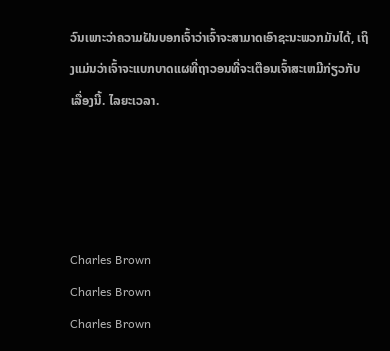ວົນເພາະວ່າຄວາມຝັນບອກເຈົ້າວ່າເຈົ້າຈະສາມາດເອົາຊະນະພວກມັນໄດ້, ເຖິງແມ່ນວ່າເຈົ້າຈະແບກບາດແຜທີ່ຖາວອນທີ່ຈະເຕືອນເຈົ້າສະເຫມີກ່ຽວກັບເລື່ອງນີ້. ໄລຍະເວລາ.




Charles Brown
Charles Brown
Charles Brown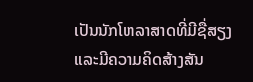ເປັນນັກໂຫລາສາດທີ່ມີຊື່ສຽງແລະມີຄວາມຄິດສ້າງສັນ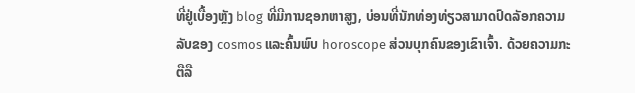ທີ່ຢູ່ເບື້ອງຫຼັງ blog ທີ່ມີການຊອກຫາສູງ, ບ່ອນທີ່ນັກທ່ອງທ່ຽວສາມາດປົດລັອກຄວາມລັບຂອງ cosmos ແລະຄົ້ນພົບ horoscope ສ່ວນບຸກຄົນຂອງເຂົາເຈົ້າ. ດ້ວຍຄວາມກະຕືລື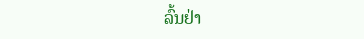ລົ້ນຢ່າ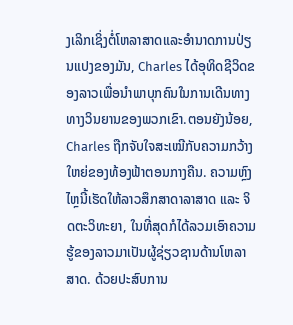ງເລິກເຊິ່ງຕໍ່ໂຫລາສາດແລະອໍານາດການປ່ຽນແປງຂອງມັນ, Charles ໄດ້ອຸທິດຊີວິດຂອງລາວເພື່ອນໍາພາບຸກຄົນໃນການເດີນທາງທາງວິນຍານຂອງພວກເຂົາ.ຕອນຍັງນ້ອຍ, Charles ຖືກຈັບໃຈສະເໝີກັບຄວາມກວ້າງໃຫຍ່ຂອງທ້ອງຟ້າຕອນກາງຄືນ. ຄວາມຫຼົງໄຫຼນີ້ເຮັດໃຫ້ລາວສຶກສາດາລາສາດ ແລະ ຈິດຕະວິທະຍາ, ໃນທີ່ສຸດກໍໄດ້ລວມເອົາຄວາມຮູ້ຂອງລາວມາເປັນຜູ້ຊ່ຽວຊານດ້ານໂຫລາສາດ. ດ້ວຍປະສົບການ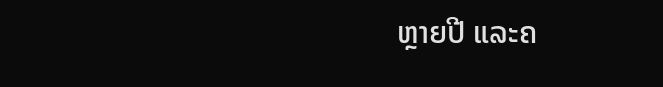ຫຼາຍປີ ແລະຄ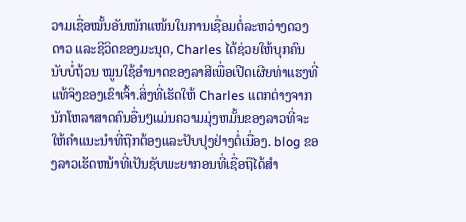ວາມເຊື່ອໝັ້ນອັນໜັກແໜ້ນໃນການເຊື່ອມຕໍ່ລະຫວ່າງດວງດາວ ແລະຊີວິດຂອງມະນຸດ, Charles ໄດ້ຊ່ວຍໃຫ້ບຸກຄົນນັບບໍ່ຖ້ວນ ໝູນໃຊ້ອຳນາດຂອງລາສີເພື່ອເປີດເຜີຍທ່າແຮງທີ່ແທ້ຈິງຂອງເຂົາເຈົ້າ.ສິ່ງທີ່ເຮັດໃຫ້ Charles ແຕກຕ່າງຈາກນັກໂຫລາສາດຄົນອື່ນໆແມ່ນຄວາມມຸ່ງຫມັ້ນຂອງລາວທີ່ຈະໃຫ້ຄໍາແນະນໍາທີ່ຖືກຕ້ອງແລະປັບປຸງຢ່າງຕໍ່ເນື່ອງ. blog ຂອງລາວເຮັດຫນ້າທີ່ເປັນຊັບພະຍາກອນທີ່ເຊື່ອຖືໄດ້ສໍາ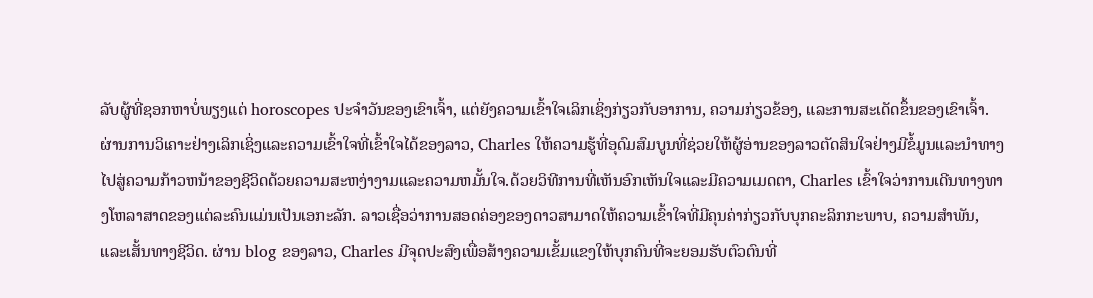ລັບຜູ້ທີ່ຊອກຫາບໍ່ພຽງແຕ່ horoscopes ປະຈໍາວັນຂອງເຂົາເຈົ້າ, ແຕ່ຍັງຄວາມເຂົ້າໃຈເລິກເຊິ່ງກ່ຽວກັບອາການ, ຄວາມກ່ຽວຂ້ອງ, ແລະການສະເດັດຂຶ້ນຂອງເຂົາເຈົ້າ. ຜ່ານການວິເຄາະຢ່າງເລິກເຊິ່ງແລະຄວາມເຂົ້າໃຈທີ່ເຂົ້າໃຈໄດ້ຂອງລາວ, Charles ໃຫ້ຄວາມຮູ້ທີ່ອຸດົມສົມບູນທີ່ຊ່ວຍໃຫ້ຜູ້ອ່ານຂອງລາວຕັດສິນໃຈຢ່າງມີຂໍ້ມູນແລະນໍາທາງໄປສູ່ຄວາມກ້າວຫນ້າຂອງຊີວິດດ້ວຍຄວາມສະຫງ່າງາມແລະຄວາມຫມັ້ນໃຈ.ດ້ວຍວິທີການທີ່ເຫັນອົກເຫັນໃຈແລະມີຄວາມເມດຕາ, Charles ເຂົ້າໃຈວ່າການເດີນທາງທາງໂຫລາສາດຂອງແຕ່ລະຄົນແມ່ນເປັນເອກະລັກ. ລາວເຊື່ອວ່າການສອດຄ່ອງຂອງດາວສາມາດໃຫ້ຄວາມເຂົ້າໃຈທີ່ມີຄຸນຄ່າກ່ຽວກັບບຸກຄະລິກກະພາບ, ຄວາມສໍາພັນ, ແລະເສັ້ນທາງຊີວິດ. ຜ່ານ blog ຂອງລາວ, Charles ມີຈຸດປະສົງເພື່ອສ້າງຄວາມເຂັ້ມແຂງໃຫ້ບຸກຄົນທີ່ຈະຍອມຮັບຕົວຕົນທີ່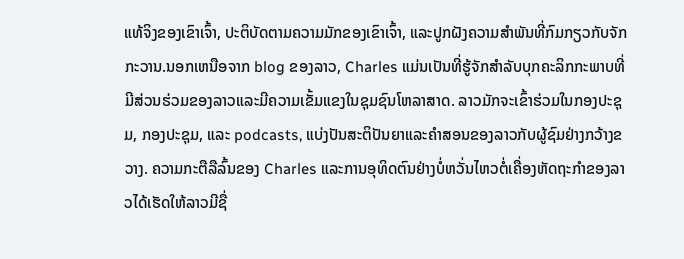ແທ້ຈິງຂອງເຂົາເຈົ້າ, ປະຕິບັດຕາມຄວາມມັກຂອງເຂົາເຈົ້າ, ແລະປູກຝັງຄວາມສໍາພັນທີ່ກົມກຽວກັບຈັກກະວານ.ນອກເຫນືອຈາກ blog ຂອງລາວ, Charles ແມ່ນເປັນທີ່ຮູ້ຈັກສໍາລັບບຸກຄະລິກກະພາບທີ່ມີສ່ວນຮ່ວມຂອງລາວແລະມີຄວາມເຂັ້ມແຂງໃນຊຸມຊົນໂຫລາສາດ. ລາວມັກຈະເຂົ້າຮ່ວມໃນກອງປະຊຸມ, ກອງປະຊຸມ, ແລະ podcasts, ແບ່ງປັນສະຕິປັນຍາແລະຄໍາສອນຂອງລາວກັບຜູ້ຊົມຢ່າງກວ້າງຂວາງ. ຄວາມກະຕືລືລົ້ນຂອງ Charles ແລະການອຸທິດຕົນຢ່າງບໍ່ຫວັ່ນໄຫວຕໍ່ເຄື່ອງຫັດຖະກໍາຂອງລາວໄດ້ເຮັດໃຫ້ລາວມີຊື່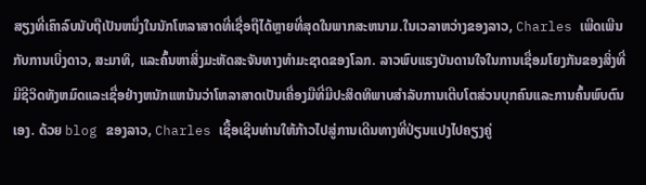ສຽງທີ່ເຄົາລົບນັບຖືເປັນຫນຶ່ງໃນນັກໂຫລາສາດທີ່ເຊື່ອຖືໄດ້ຫຼາຍທີ່ສຸດໃນພາກສະຫນາມ.ໃນເວລາຫວ່າງຂອງລາວ, Charles ເພີດເພີນກັບການເບິ່ງດາວ, ສະມາທິ, ແລະຄົ້ນຫາສິ່ງມະຫັດສະຈັນທາງທໍາມະຊາດຂອງໂລກ. ລາວພົບແຮງບັນດານໃຈໃນການເຊື່ອມໂຍງກັນຂອງສິ່ງທີ່ມີຊີວິດທັງຫມົດແລະເຊື່ອຢ່າງຫນັກແຫນ້ນວ່າໂຫລາສາດເປັນເຄື່ອງມືທີ່ມີປະສິດທິພາບສໍາລັບການເຕີບໂຕສ່ວນບຸກຄົນແລະການຄົ້ນພົບຕົນເອງ. ດ້ວຍ blog ຂອງລາວ, Charles ເຊື້ອເຊີນທ່ານໃຫ້ກ້າວໄປສູ່ການເດີນທາງທີ່ປ່ຽນແປງໄປຄຽງຄູ່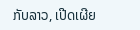ກັບລາວ, ເປີດເຜີຍ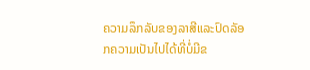ຄວາມລຶກລັບຂອງລາສີແລະປົດລັອກຄວາມເປັນໄປໄດ້ທີ່ບໍ່ມີຂ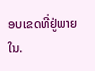ອບເຂດທີ່ຢູ່ພາຍໃນ.